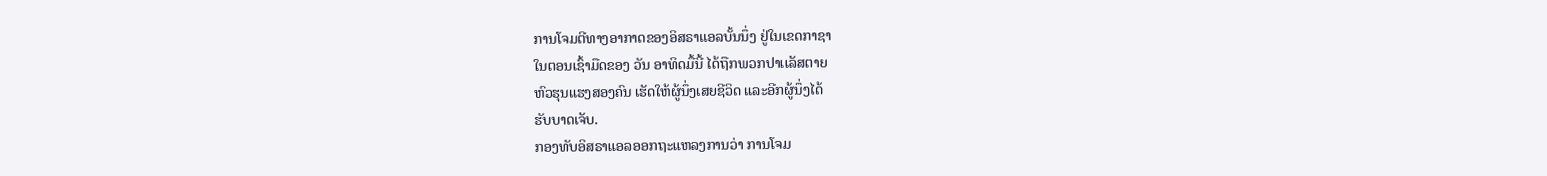ການໂຈມຕີທາງອາກາດຂອງອິສຣາແອລບັ້ນນຶ່ງ ຢູ່ໃນເຂດກາຊາ
ໃນຕອນເຊົ້າມືດຂອງ ວັນ ອາທິດມື້ນີ້ ໄດ້ຖືກພວກປາເເລັສຕາຍ
ຫົວຮຸນແຮງສອງຄົນ ເຮັດໃຫ້ຜູ້ນຶ່ງເສຍຊີວິດ ແລະອີກຜູ້ນຶ່ງໄດ້
ຮັບບາດເຈັບ.
ກອງທັບອິສຣາແອລອອກຖະແຫລງການວ່າ ການໂຈມ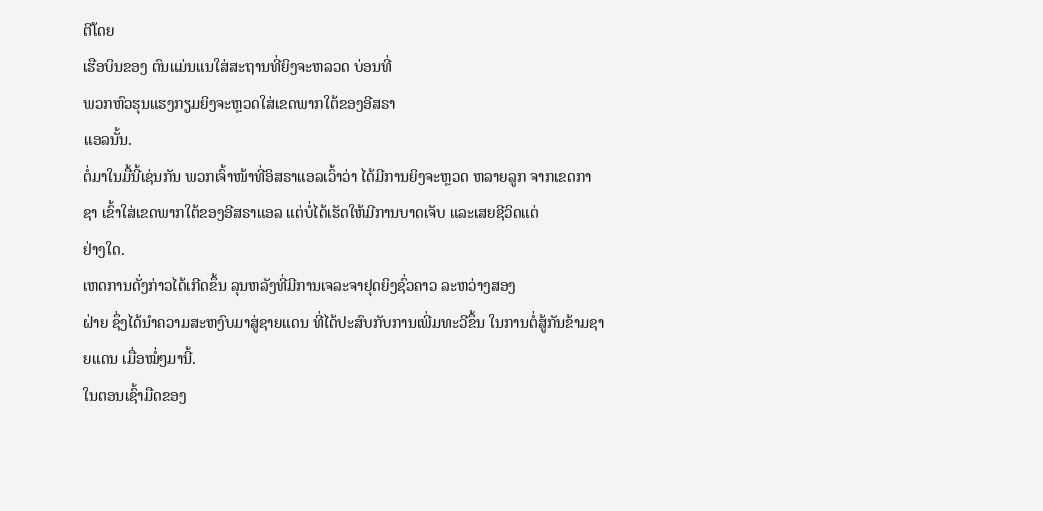ຕີໂດຍ
ເຮືອບິນຂອງ ຕົນແມ່ນແນໃສ່ສະຖານທີ່ຍິງຈະຫລວດ ບ່ອນທີ່
ພວກຫົວຮຸນແຮງກຽມຍິງຈະຫຼວດໃສ່ເຂດພາກໃຕ້ຂອງອີສຣາ
ແອລນັ້ນ.
ຕໍ່ມາໃນມື້ນີ້ເຊ່ນກັນ ພວກເຈົ້າໜ້າທີ່ອິສຣາແອລເວົ້າວ່າ ໄດ້ມີການຍິງຈະຫຼວດ ຫລາຍລູກ ຈາກເຂດກາຊາ ເຂົ້າໃສ່ເຂດພາກໃຕ້ຂອງອີສຣາແອລ ແຕ່ບໍ່ໄດ້ເຮັດໃຫ້ມີການບາດເຈັບ ແລະເສຍຊີວິດແຕ່
ຢ່າງໃດ.
ເຫດການດັ່ງກ່າວໄດ້ເກີດຂຶ້ນ ລຸນຫລັງທີ່ມີການເຈລະຈາຢຸດຍິງຊົ່ວຄາວ ລະຫວ່າງສອງ
ຝ່າຍ ຊຶ່ງໄດ້ນໍາຄວາມສະຫງົບມາສູ່ຊາຍແດນ ທີ່ໄດ້ປະສົບກັບການເພີ່ມທະວີຂຶ້ນ ໃນການຕໍ່ສູ້ກັນຂ້າມຊາຍແດນ ເມື່ອໝໍ່ໆມານີ້.
ໃນຕອນເຊົ້າມືດຂອງ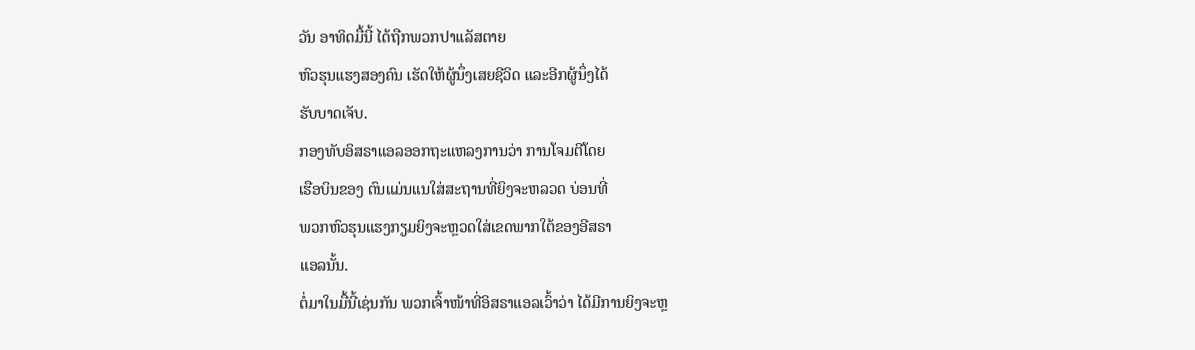ວັນ ອາທິດມື້ນີ້ ໄດ້ຖືກພວກປາເເລັສຕາຍ
ຫົວຮຸນແຮງສອງຄົນ ເຮັດໃຫ້ຜູ້ນຶ່ງເສຍຊີວິດ ແລະອີກຜູ້ນຶ່ງໄດ້
ຮັບບາດເຈັບ.
ກອງທັບອິສຣາແອລອອກຖະແຫລງການວ່າ ການໂຈມຕີໂດຍ
ເຮືອບິນຂອງ ຕົນແມ່ນແນໃສ່ສະຖານທີ່ຍິງຈະຫລວດ ບ່ອນທີ່
ພວກຫົວຮຸນແຮງກຽມຍິງຈະຫຼວດໃສ່ເຂດພາກໃຕ້ຂອງອີສຣາ
ແອລນັ້ນ.
ຕໍ່ມາໃນມື້ນີ້ເຊ່ນກັນ ພວກເຈົ້າໜ້າທີ່ອິສຣາແອລເວົ້າວ່າ ໄດ້ມີການຍິງຈະຫຼ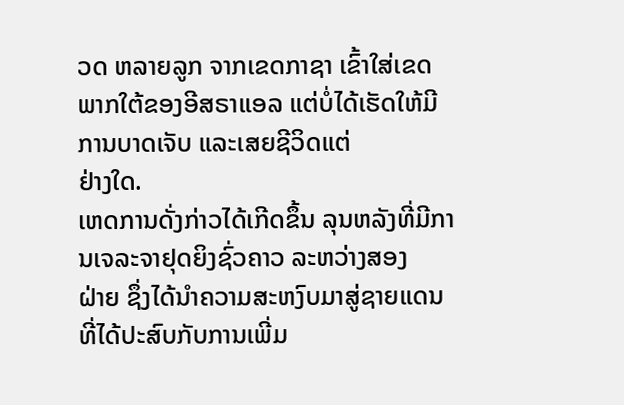ວດ ຫລາຍລູກ ຈາກເຂດກາຊາ ເຂົ້າໃສ່ເຂດພາກໃຕ້ຂອງອີສຣາແອລ ແຕ່ບໍ່ໄດ້ເຮັດໃຫ້ມີການບາດເຈັບ ແລະເສຍຊີວິດແຕ່
ຢ່າງໃດ.
ເຫດການດັ່ງກ່າວໄດ້ເກີດຂຶ້ນ ລຸນຫລັງທີ່ມີການເຈລະຈາຢຸດຍິງຊົ່ວຄາວ ລະຫວ່າງສອງ
ຝ່າຍ ຊຶ່ງໄດ້ນໍາຄວາມສະຫງົບມາສູ່ຊາຍແດນ ທີ່ໄດ້ປະສົບກັບການເພີ່ມ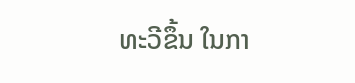ທະວີຂຶ້ນ ໃນກາ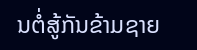ນຕໍ່ສູ້ກັນຂ້າມຊາຍ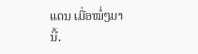ແດນ ເມື່ອໝໍ່ໆມານີ້.